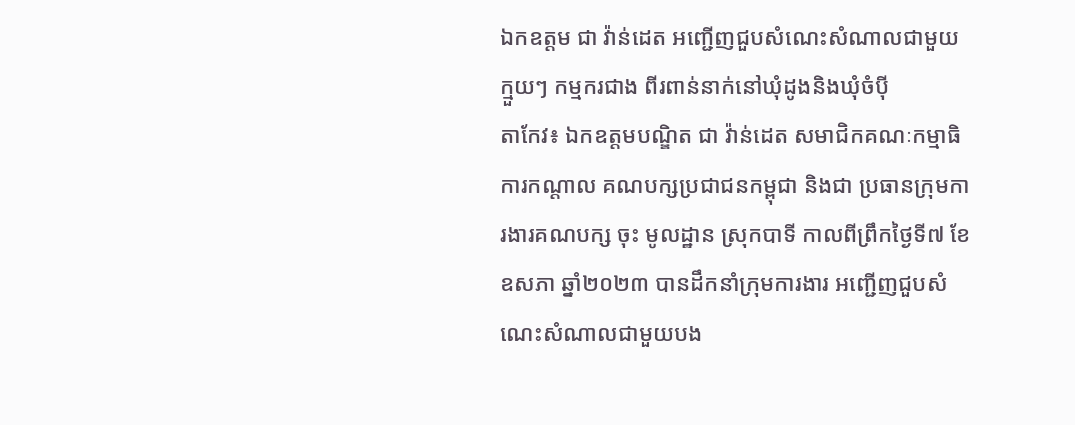ឯកឧត្តម ជា វ៉ាន់ដេត អញ្ជើញជួបសំណេះសំណាលជាមួយ ក្មួយៗ កម្មករជាង ពីរពាន់នាក់នៅឃុំដូងនិងឃុំចំប៉ី
តាកែវ៖ ឯកឧត្តមបណ្ឌិត ជា វ៉ាន់ដេត សមាជិកគណៈកម្មាធិការកណ្ដាល គណបក្សប្រជាជនកម្ពុជា និងជា ប្រធានក្រុមការងារគណបក្ស ចុះ មូលដ្ឋាន ស្រុកបាទី កាលពីព្រឹកថ្ងៃទី៧ ខែឧសភា ឆ្នាំ២០២៣ បានដឹកនាំក្រុមការងារ អញ្ជើញជួបសំណេះសំណាលជាមួយបង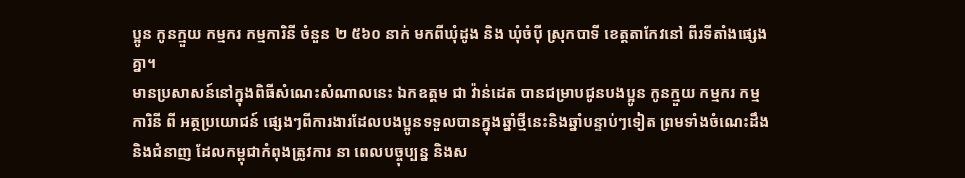ប្អូន កូនក្មួយ កម្មករ កម្មការិនី ចំនួន ២ ៥៦០ នាក់ មកពីឃុំដូង និង ឃុំចំប៉ី ស្រុកបាទី ខេត្តតាកែវនៅ ពីរទីតាំងផ្សេងគ្នា។
មានប្រសាសន៍នៅក្នុងពិធីសំណេះសំណាលនេះ ឯកឧត្តម ជា វ៉ាន់ដេត បានជម្រាបជូនបងប្អូន កូនក្មួយ កម្មករ កម្មការិនី ពី អត្ថប្រយោជន៍ ផ្សេងៗពីការងារដែលបងប្អូនទទួលបានក្នុងឆ្នាំថ្មីនេះនិងឆ្នាំបន្ទាប់ៗទៀត ព្រមទាំងចំណេះដឹងនិងជំនាញ ដែលកម្ពុជាកំពុងត្រូវការ នា ពេលបច្ចុប្បន្ន និងស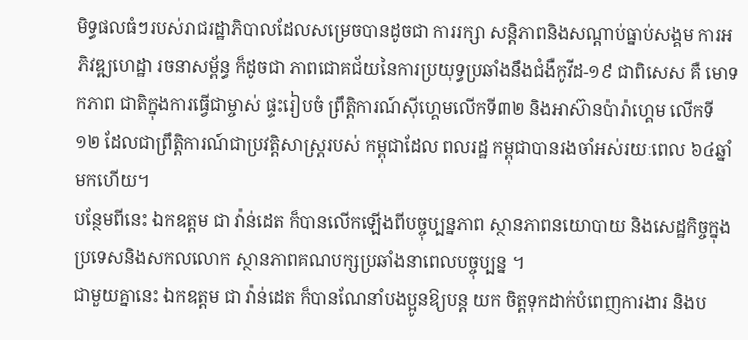មិទ្ធផលធំៗរបស់រាជរដ្ឋាភិបាលដែលសម្រេចបានដូចជា ការរក្សា សន្តិភាពនិងសណ្តាប់ធ្នាប់សង្គម ការអភិវឌ្ឍហេដ្ឋា រចនាសម្ព័ន្ធ ក៏ដូចជា ភាពជោគជ័យនៃការប្រយុទ្ធប្រឆាំងនឹងជំងឺកូវីដ-១៩ ជាពិសេស គឺ មោទកភាព ជាតិក្នុងការធ្វើជាម្ចាស់ ផ្ទះរៀបចំ ព្រឹត្តិការណ៍ស៊ីហ្គេមលើកទី៣២ និងអាស៊ានប៉ារ៉ាហ្គេម លើកទី១២ ដែលជាព្រឹត្តិការណ៍ជាប្រវត្តិសាស្រ្តរបស់ កម្ពុជាដែល ពលរដ្ឋ កម្ពុជាបានរងចាំអស់រយៈពេល ៦៤ឆ្នាំ មកហើយ។
បន្ថែមពីនេះ ឯកឧត្តម ជា វ៉ាន់ដេត ក៏បានលើកឡើងពីបច្ចុប្បន្នភាព ស្ថានភាពនយោបាយ និងសេដ្ឋកិច្ចក្នុងប្រទេសនិងសកលលោក ស្ថានភាពគណបក្សប្រឆាំងនាពេលបច្ចុប្បន្ន ។
ជាមួយគ្នានេះ ឯកឧត្តម ជា វ៉ាន់ដេត ក៏បានណែនាំបងប្អូនឱ្យបន្ត យក ចិត្តទុកដាក់បំពេញការងារ និងប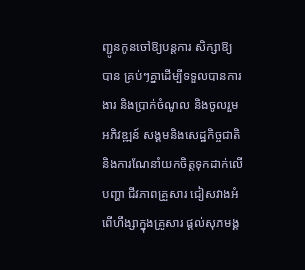ញ្ជូនកូនចៅឱ្យបន្តការ សិក្សាឱ្យ បាន គ្រប់ៗគ្នាដើម្បីទទួលបានការងារ និងប្រាក់ចំណូល និងចូលរួម អភិវឌ្ឍន៍ សង្គមនិងសេដ្ឋកិច្ចជាតិ និងការណែនាំយកចិត្តទុកដាក់លើ បញ្ហា ជីវភាពគ្រួសារ ជៀសវាងអំពើហឹង្សាក្នុងគ្រូសារ ផ្តល់សុភមង្គ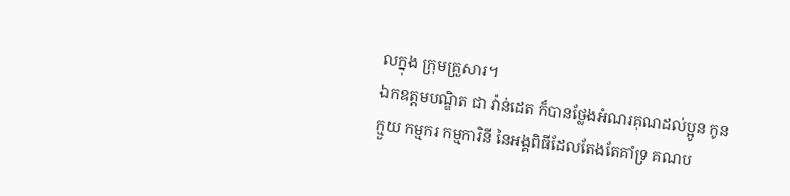លក្នុង ក្រុមគ្រួសារ។
ឯកឧត្តមបណ្ឌិត ជា វ៉ាន់ដេត ក៏បានថ្លែងអំណរគុណដល់ប្អូន កូន ក្មួយ កម្មករ កម្មការិនី នៃអង្គពិធីដែលតែងតែគាំទ្រ គណប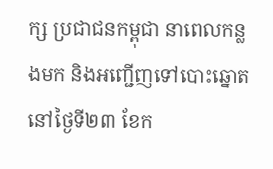ក្ស ប្រជាជនកម្ពុជា នាពេលកន្លងមក និងអញ្ជើញទៅបោះឆ្នោតនៅថ្ងៃទី២៣ ខែក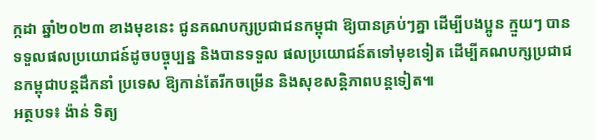ក្កដា ឆ្នាំ២០២៣ ខាងមុខនេះ ជូនគណបក្សប្រជាជនកម្ពុជា ឱ្យបានគ្រប់ៗគ្នា ដើម្បីបងប្អូន ក្មួយៗ បានទទួលផលប្រយោជន៍ដូចបច្ចុប្បន្ន និងបានទទួល ផលប្រយោជន៍តទៅមុខទៀត ដើម្បីគណបក្សប្រជាជនកម្ពុជាបន្តដឹកនាំ ប្រទេស ឱ្យកាន់តែរីកចម្រើន និងសុខសន្តិភាពបន្តទៀត៕
អត្ថបទ៖ ង៉ាន់ ទិត្យ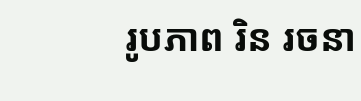រូបភាព រិន រចនា